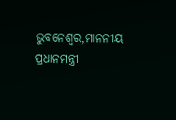ଭୁବନେଶ୍ୱର,ମାନନୀୟ ପ୍ରଧାନମନ୍ତ୍ରୀ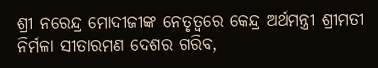ଶ୍ରୀ ନରେନ୍ଦ୍ର ମୋଦୀଜୀଙ୍କ ନେତୃତ୍ୱରେ କେନ୍ଦ୍ର ଅର୍ଥମନ୍ତ୍ରୀ ଶ୍ରୀମତୀ ନିର୍ମଳା ସୀତାରମଣ ଦେଶର ଗରିବ,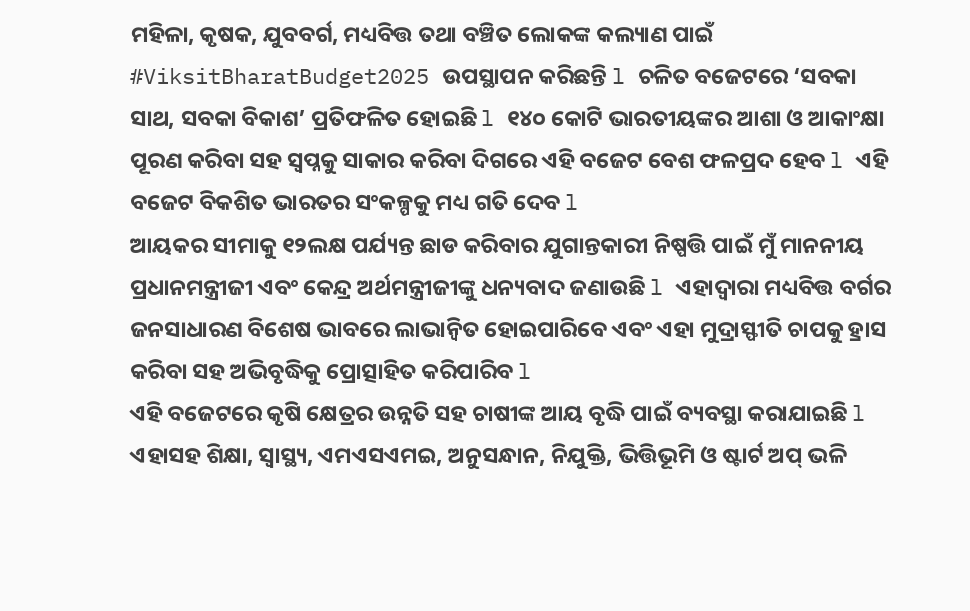ମହିଳା, କୃଷକ, ଯୁବବର୍ଗ, ମଧ୍ୟବିତ୍ତ ତଥା ବଞ୍ଚିତ ଲୋକଙ୍କ କଲ୍ୟାଣ ପାଇଁ #ViksitBharatBudget2025 ଉପସ୍ଥାପନ କରିଛନ୍ତି l ଚଳିତ ବଜେଟରେ ‘ସବକା ସାଥ, ସବକା ବିକାଶ’ ପ୍ରତିଫଳିତ ହୋଇଛି l ୧୪୦ କୋଟି ଭାରତୀୟଙ୍କର ଆଶା ଓ ଆକାଂକ୍ଷା ପୂରଣ କରିବା ସହ ସ୍ୱପ୍ନକୁ ସାକାର କରିବା ଦିଗରେ ଏହି ବଜେଟ ବେଶ ଫଳପ୍ରଦ ହେବ l ଏହି ବଜେଟ ବିକଶିତ ଭାରତର ସଂକଳ୍ପକୁ ମଧ୍ୟ ଗତି ଦେବ l
ଆୟକର ସୀମାକୁ ୧୨ଲକ୍ଷ ପର୍ଯ୍ୟନ୍ତ ଛାଡ କରିବାର ଯୁଗାନ୍ତକାରୀ ନିଷ୍ପତ୍ତି ପାଇଁ ମୁଁ ମାନନୀୟ ପ୍ରଧାନମନ୍ତ୍ରୀଜୀ ଏବଂ କେନ୍ଦ୍ର ଅର୍ଥମନ୍ତ୍ରୀଜୀଙ୍କୁ ଧନ୍ୟବାଦ ଜଣାଉଛି l ଏହାଦ୍ୱାରା ମଧ୍ୟବିତ୍ତ ବର୍ଗର ଜନସାଧାରଣ ବିଶେଷ ଭାବରେ ଲାଭାନ୍ଵିତ ହୋଇପାରିବେ ଏବଂ ଏହା ମୁଦ୍ରାସ୍ଫୀତି ଚାପକୁ ହ୍ରାସ କରିବା ସହ ଅଭିବୃଦ୍ଧିକୁ ପ୍ରୋତ୍ସାହିତ କରିପାରିବ l
ଏହି ବଜେଟରେ କୃଷି କ୍ଷେତ୍ରର ଉନ୍ନତି ସହ ଚାଷୀଙ୍କ ଆୟ ବୃଦ୍ଧି ପାଇଁ ବ୍ୟବସ୍ଥା କରାଯାଇଛି l ଏହାସହ ଶିକ୍ଷା, ସ୍ୱାସ୍ଥ୍ୟ, ଏମଏସଏମଇ, ଅନୁସନ୍ଧାନ, ନିଯୁକ୍ତି, ଭିତ୍ତିଭୂମି ଓ ଷ୍ଟାର୍ଟ ଅପ୍ ଭଳି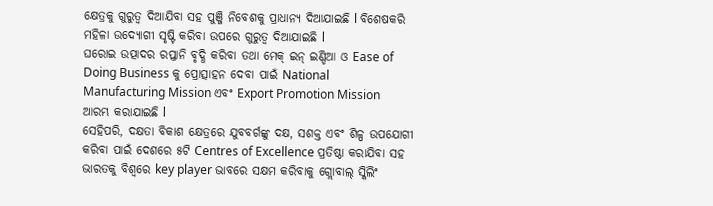କ୍ଷେତ୍ରକୁ ଗୁରୁତ୍ୱ ଦିଆଯିବା ସହ ପୁଞ୍ଜି ନିବେଶକୁ ପ୍ରାଧାନ୍ୟ ଦିଆଯାଇଛି l ବିଶେଷକରି ମହିଳା ଉଦ୍ୟୋଗୀ ସୃଷ୍ଟି କରିବା ଉପରେ ଗୁରୁତ୍ୱ ଦିଆଯାଇଛି l
ଘରୋଇ ଉତ୍ପାଦର ରପ୍ତାନି ବୃଦ୍ଧି କରିବା ତଥା ମେକ୍ ଇନ୍ ଇଣ୍ଡିଆ ଓ Ease of Doing Business କୁ ପ୍ରୋତ୍ସାହନ ଦେବା ପାଇଁ National Manufacturing Mission ଏବଂ Export Promotion Mission ଆରମ୍ଭ କରାଯାଇଛି l
ସେହିପରି, ଦକ୍ଷତା ବିକାଶ କ୍ଷେତ୍ରରେ ଯୁବବର୍ଗଙ୍କୁ ଦକ୍ଷ, ସଶକ୍ତ ଏବଂ ଶିଳ୍ପ ଉପଯୋଗୀ କରିବା ପାଇଁ ଦେଶରେ ୫ଟି Centres of Excellence ପ୍ରତିଷ୍ଠା କରାଯିବା ସହ ଭାରତକୁ ବିଶ୍ୱରେ key player ଭାବରେ ସକ୍ଷମ କରିବାକୁ ଗ୍ଲୋବାଲ୍ ସ୍କିଲିଂ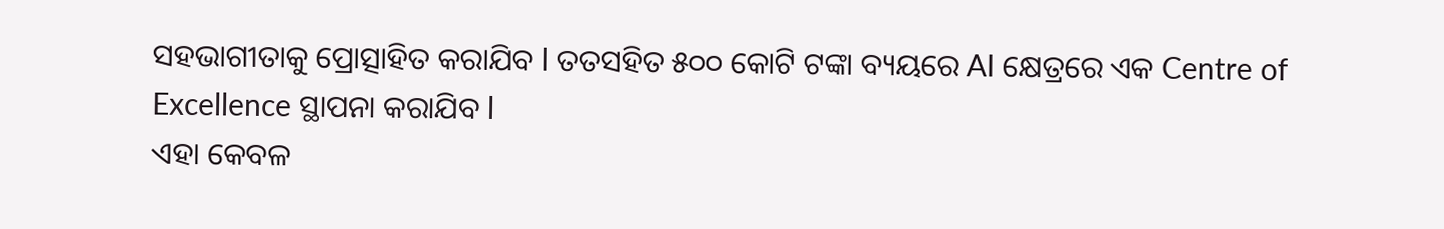ସହଭାଗୀତାକୁ ପ୍ରୋତ୍ସାହିତ କରାଯିବ l ତତସହିତ ୫୦୦ କୋଟି ଟଙ୍କା ବ୍ୟୟରେ AI କ୍ଷେତ୍ରରେ ଏକ Centre of Excellence ସ୍ଥାପନା କରାଯିବ l
ଏହା କେବଳ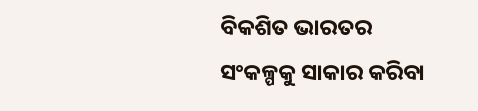ବିକଶିତ ଭାରତର ସଂକଳ୍ପକୁ ସାକାର କରିବା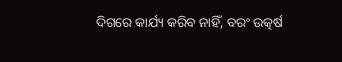ଦିଗରେ କାର୍ଯ୍ୟ କରିବ ନାହିଁ, ବରଂ ଉତ୍କର୍ଷ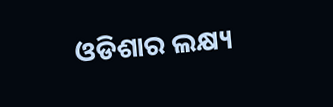ଓଡିଶାର ଲକ୍ଷ୍ୟ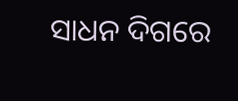ସାଧନ ଦିଗରେ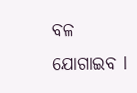ବଳ ଯୋଗାଇବ l